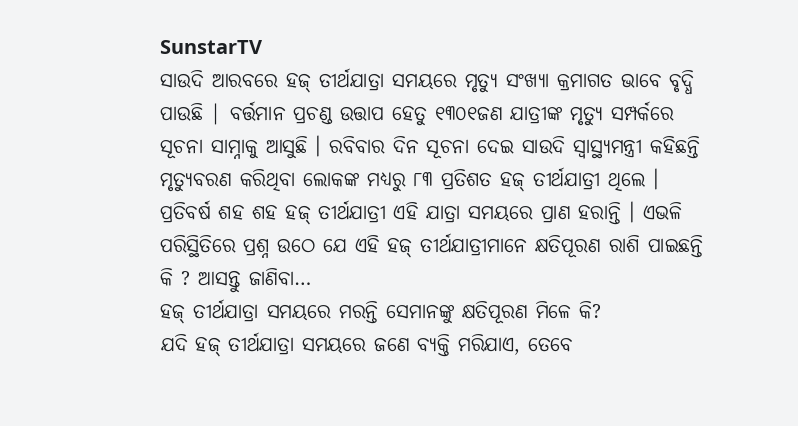SunstarTV
ସାଉଦି ଆରବରେ ହଜ୍ ତୀର୍ଥଯାତ୍ରା ସମୟରେ ମୃତ୍ୟୁ ସଂଖ୍ୟା କ୍ରମାଗତ ଭାବେ ବୃଦ୍ଧି ପାଉଛି | ବର୍ତ୍ତମାନ ପ୍ରଚଣ୍ଡ ଉତ୍ତାପ ହେତୁ ୧୩୦୧ଜଣ ଯାତ୍ରୀଙ୍କ ମୃତ୍ୟୁ ସମ୍ପର୍କରେ ସୂଚନା ସାମ୍ନାକୁ ଆସୁଛି । ରବିବାର ଦିନ ସୂଚନା ଦେଇ ସାଉଦି ସ୍ବାସ୍ଥ୍ୟମନ୍ତ୍ରୀ କହିଛନ୍ତି ମୃତ୍ୟୁବରଣ କରିଥିବା ଲୋକଙ୍କ ମଧ୍ୟରୁ ୮୩ ପ୍ରତିଶତ ହଜ୍ ତୀର୍ଥଯାତ୍ରୀ ଥିଲେ ।
ପ୍ରତିବର୍ଷ ଶହ ଶହ ହଜ୍ ତୀର୍ଥଯାତ୍ରୀ ଏହି ଯାତ୍ରା ସମୟରେ ପ୍ରାଣ ହରାନ୍ତି । ଏଭଳି ପରିସ୍ଥିତିରେ ପ୍ରଶ୍ନ ଉଠେ ଯେ ଏହି ହଜ୍ ତୀର୍ଥଯାତ୍ରୀମାନେ କ୍ଷତିପୂରଣ ରାଶି ପାଇଛନ୍ତି କି ? ଆସନ୍ତୁ ଜାଣିବା…
ହଜ୍ ତୀର୍ଥଯାତ୍ରା ସମୟରେ ମରନ୍ତି ସେମାନଙ୍କୁ କ୍ଷତିପୂରଣ ମିଳେ କି?
ଯଦି ହଜ୍ ତୀର୍ଥଯାତ୍ରା ସମୟରେ ଜଣେ ବ୍ୟକ୍ତି ମରିଯାଏ, ତେବେ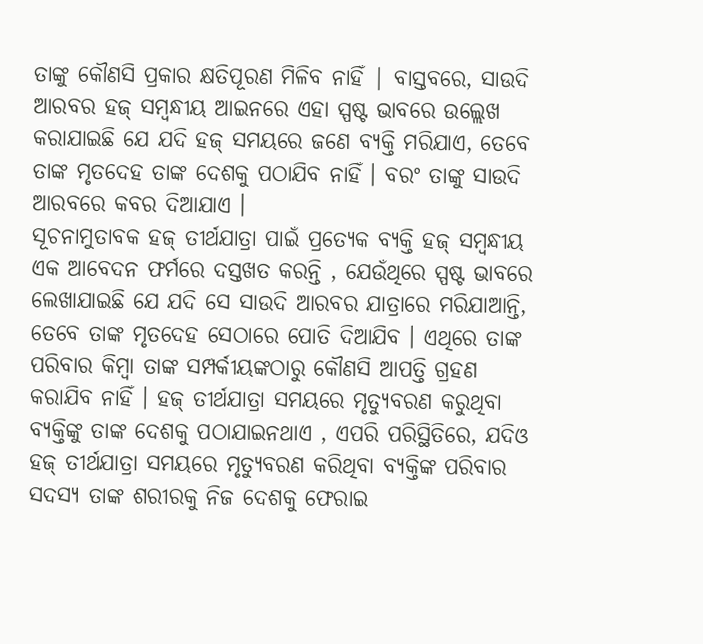ତାଙ୍କୁ କୌଣସି ପ୍ରକାର କ୍ଷତିପୂରଣ ମିଳିବ ନାହିଁ | ବାସ୍ତବରେ, ସାଉଦି ଆରବର ହଜ୍ ସମ୍ବନ୍ଧୀୟ ଆଇନରେ ଏହା ସ୍ପଷ୍ଟ ଭାବରେ ଉଲ୍ଲେଖ କରାଯାଇଛି ଯେ ଯଦି ହଜ୍ ସମୟରେ ଜଣେ ବ୍ୟକ୍ତି ମରିଯାଏ, ତେବେ ତାଙ୍କ ମୃତଦେହ ତାଙ୍କ ଦେଶକୁ ପଠାଯିବ ନାହିଁ । ବରଂ ତାଙ୍କୁ ସାଉଦି ଆରବରେ କବର ଦିଆଯାଏ ।
ସୂଚନାମୁତାବକ ହଜ୍ ତୀର୍ଥଯାତ୍ରା ପାଇଁ ପ୍ରତ୍ୟେକ ବ୍ୟକ୍ତି ହଜ୍ ସମ୍ବନ୍ଧୀୟ ଏକ ଆବେଦନ ଫର୍ମରେ ଦସ୍ତଖତ କରନ୍ତି , ଯେଉଁଥିରେ ସ୍ପଷ୍ଟ ଭାବରେ ଲେଖାଯାଇଛି ଯେ ଯଦି ସେ ସାଉଦି ଆରବର ଯାତ୍ରାରେ ମରିଯାଆନ୍ତି, ତେବେ ତାଙ୍କ ମୃତଦେହ ସେଠାରେ ପୋତି ଦିଆଯିବ । ଏଥିରେ ତାଙ୍କ ପରିବାର କିମ୍ବା ତାଙ୍କ ସମ୍ପର୍କୀୟଙ୍କଠାରୁ କୌଣସି ଆପତ୍ତି ଗ୍ରହଣ କରାଯିବ ନାହିଁ । ହଜ୍ ତୀର୍ଥଯାତ୍ରା ସମୟରେ ମୃତ୍ୟୁବରଣ କରୁଥିବା ବ୍ୟକ୍ତିଙ୍କୁ ତାଙ୍କ ଦେଶକୁ ପଠାଯାଇନଥାଏ , ଏପରି ପରିସ୍ଥିତିରେ, ଯଦିଓ ହଜ୍ ତୀର୍ଥଯାତ୍ରା ସମୟରେ ମୃତ୍ୟୁବରଣ କରିଥିବା ବ୍ୟକ୍ତିଙ୍କ ପରିବାର ସଦସ୍ୟ ତାଙ୍କ ଶରୀରକୁ ନିଜ ଦେଶକୁ ଫେରାଇ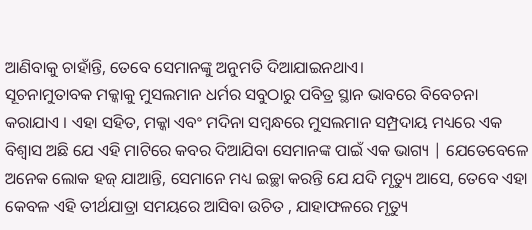ଆଣିବାକୁ ଚାହାଁନ୍ତି, ତେବେ ସେମାନଙ୍କୁ ଅନୁମତି ଦିଆଯାଇନଥାଏ।
ସୂଚନାମୁତାବକ ମକ୍କାକୁ ମୁସଲମାନ ଧର୍ମର ସବୁଠାରୁ ପବିତ୍ର ସ୍ଥାନ ଭାବରେ ବିବେଚନା କରାଯାଏ । ଏହା ସହିତ, ମକ୍କା ଏବଂ ମଦିନା ସମ୍ବନ୍ଧରେ ମୁସଲମାନ ସମ୍ପ୍ରଦାୟ ମଧ୍ୟରେ ଏକ ବିଶ୍ୱାସ ଅଛି ଯେ ଏହି ମାଟିରେ କବର ଦିଆଯିବା ସେମାନଙ୍କ ପାଇଁ ଏକ ଭାଗ୍ୟ | ଯେତେବେଳେ ଅନେକ ଲୋକ ହଜ୍ ଯାଆନ୍ତି, ସେମାନେ ମଧ୍ୟ ଇଚ୍ଛା କରନ୍ତି ଯେ ଯଦି ମୃତ୍ୟୁ ଆସେ, ତେବେ ଏହା କେବଳ ଏହି ତୀର୍ଥଯାତ୍ରା ସମୟରେ ଆସିବା ଉଚିତ , ଯାହାଫଳରେ ମୃତ୍ୟୁ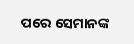ପରେ ସେମାନଙ୍କ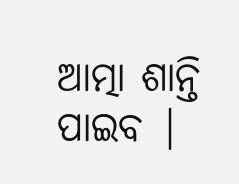ଆତ୍ମା ଶାନ୍ତି ପାଇବ |